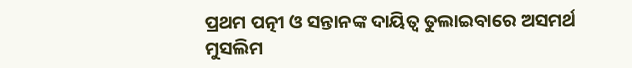ପ୍ରଥମ ପତ୍ନୀ ଓ ସନ୍ତାନଙ୍କ ଦାୟିତ୍ବ ତୁଲାଇବାରେ ଅସମର୍ଥ ମୁସଲିମ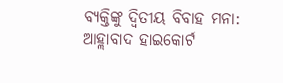ବ୍ୟକ୍ତିଙ୍କୁ ଦ୍ବିତୀୟ ବିବାହ ମନା: ଆହ୍ଲାବାଦ ହାଇକୋର୍ଟ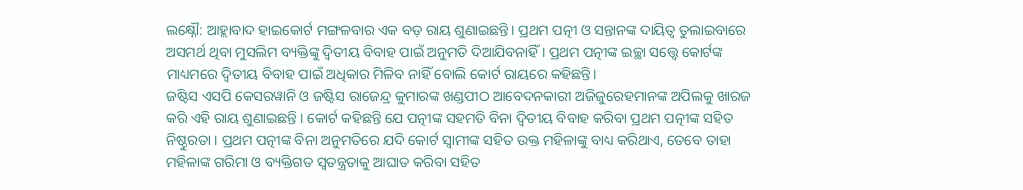ଲକ୍ଷ୍ନୌ: ଆହ୍ଲାବାଦ ହାଇକୋର୍ଟ ମଙ୍ଗଳବାର ଏକ ବଡ଼ ରାୟ ଶୁଣାଇଛନ୍ତି। ପ୍ରଥମ ପତ୍ନୀ ଓ ସନ୍ତାନଙ୍କ ଦାୟିତ୍ବ ତୁଲାଇବାରେ ଅସମର୍ଥ ଥିବା ମୁସଲିମ ବ୍ୟକ୍ତିଙ୍କୁ ଦ୍ବିତୀୟ ବିବାହ ପାଇଁ ଅନୁମତି ଦିଆଯିବନାହିଁ । ପ୍ରଥମ ପତ୍ନୀଙ୍କ ଇଚ୍ଛା ସତ୍ତ୍ବେ କୋର୍ଟଙ୍କ ମାଧ୍ୟମରେ ଦ୍ବିତୀୟ ବିବାହ ପାଇଁ ଅଧିକାର ମିଳିବ ନାହିଁ ବୋଲି କୋର୍ଟ ରାୟରେ କହିଛନ୍ତି।
ଜଷ୍ଟିସ ଏସପି କେସରୱାନି ଓ ଜଷ୍ଟିସ ରାଜେନ୍ଦ୍ର କୁମାରଙ୍କ ଖଣ୍ଡପୀଠ ଆବେଦନକାରୀ ଅଜିଜୁରେହମାନଙ୍କ ଅପିଲକୁ ଖାରଜ କରି ଏହି ରାୟ ଶୁଣାଇଛନ୍ତି । କୋର୍ଟ କହିଛନ୍ତି ଯେ ପତ୍ନୀଙ୍କ ସହମତି ବିନା ଦ୍ବିତୀୟ ବିବାହ କରିବା ପ୍ରଥମ ପତ୍ନୀଙ୍କ ସହିତ ନିଷ୍ଠୁରତା । ପ୍ରଥମ ପତ୍ନୀଙ୍କ ବିନା ଅନୁମତିରେ ଯଦି କୋର୍ଟ ସ୍ବାମୀଙ୍କ ସହିତ ଉକ୍ତ ମହିଳାଙ୍କୁ ବାଧ୍ୟ କରିଥାଏ, ତେବେ ତାହା ମହିଳାଙ୍କ ଗରିମା ଓ ବ୍ୟକ୍ତିଗତ ସ୍ବତନ୍ତ୍ରତାକୁ ଆଘାତ କରିବା ସହିତ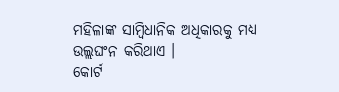ମହିଳାଙ୍କ ସାମ୍ବିଧାନିକ ଅଧିକାରକୁ ମଧ୍ୟ ଉଲ୍ଲଘଂନ କରିଥାଏ ।
କୋର୍ଟ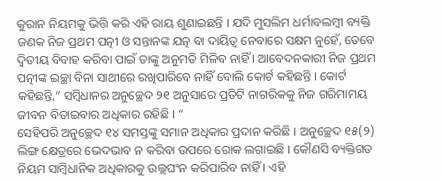କୁରାନ ନିୟମକୁ ଭିତ୍ତି କରି ଏହି ରାୟ ଶୁଣାଇଛନ୍ତି । ଯଦି ମୁସଲିମ ଧର୍ମାବଲମ୍ବୀ ବ୍ୟକ୍ତି ଜଣକ ନିଜ ପ୍ରଥମ ପତ୍ନୀ ଓ ସନ୍ତାନଙ୍କ ଯତ୍ନ ବା ଦାୟିତ୍ବ ନେବାରେ ସକ୍ଷମ ନୁହେଁ, ତେବେ ଦ୍ବିତୀୟ ବିବାହ କରିବା ପାଇଁ ତାଙ୍କୁ ଅନୁମତି ମିଳିବ ନାହିଁ । ଆବେଦନକାରୀ ନିଜ ପ୍ରଥମ ପତ୍ନୀଙ୍କ ଇଚ୍ଛା ବିନା ସାଥୀରେ ରଖିପାରିବେ ନାହିଁ ବୋଲି କୋର୍ଟ କହିଛନ୍ତି । କୋର୍ଟ କହିଛନ୍ତି,” ସମ୍ବିଧାନର ଅନୁଚ୍ଛେଦ ୨୧ ଅନୁସାରେ ପ୍ରତିଟି ନାଗରିକକୁ ନିଜ ଗରିମାମୟ ଜୀବନ ବିତାଇବାର ଅଧିକାର ରହିଛି । “
ସେହିପରି ଅନୁଚ୍ଛେଦ ୧୪ ସମସ୍ତଙ୍କୁ ସମାନ ଅଧିକାର ପ୍ରଦାନ କରିଛି । ଅନୁଚ୍ଛେଦ ୧୫(୨) ଲିଙ୍ଗ କ୍ଷେତ୍ରରେ ଭେଦଭାବ ନ କରିବା ଉପରେ ରୋକ ଲଗାଇଛି । କୌଣସି ବ୍ୟକ୍ତିଗତ ନିୟମ ସାମ୍ବିଧାନିକ ଅଧିକାରକୁ ଉଲ୍ଲଘଂନ କରିପାରିବ ନାହିଁ । ଏହି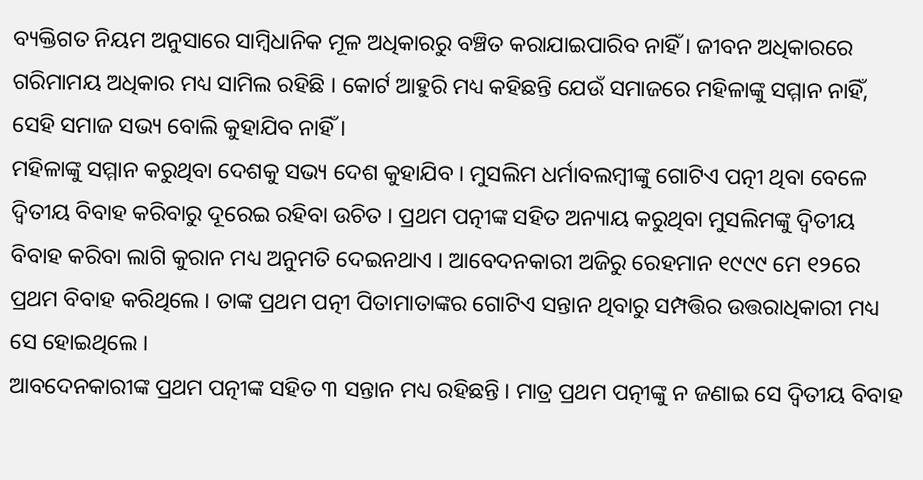ବ୍ୟକ୍ତିଗତ ନିୟମ ଅନୁସାରେ ସାମ୍ବିଧାନିକ ମୂଳ ଅଧିକାରରୁ ବଞ୍ଚିତ କରାଯାଇପାରିବ ନାହିଁ । ଜୀବନ ଅଧିକାରରେ ଗରିମାମୟ ଅଧିକାର ମଧ୍ୟ ସାମିଲ ରହିଛି । କୋର୍ଟ ଆହୁରି ମଧ୍ୟ କହିଛନ୍ତି ଯେଉଁ ସମାଜରେ ମହିଳାଙ୍କୁ ସମ୍ମାନ ନାହିଁ, ସେହି ସମାଜ ସଭ୍ୟ ବୋଲି କୁହାଯିବ ନାହିଁ ।
ମହିଳାଙ୍କୁ ସମ୍ମାନ କରୁଥିବା ଦେଶକୁ ସଭ୍ୟ ଦେଶ କୁହାଯିବ । ମୁସଲିମ ଧର୍ମାବଲମ୍ବୀଙ୍କୁ ଗୋଟିଏ ପତ୍ନୀ ଥିବା ବେଳେ ଦ୍ବିତୀୟ ବିବାହ କରିବାରୁ ଦୂରେଇ ରହିବା ଉଚିତ । ପ୍ରଥମ ପତ୍ନୀଙ୍କ ସହିତ ଅନ୍ୟାୟ କରୁଥିବା ମୁସଲିମଙ୍କୁ ଦ୍ବିତୀୟ ବିବାହ କରିବା ଲାଗି କୁରାନ ମଧ୍ୟ ଅନୁମତି ଦେଇନଥାଏ । ଆବେଦନକାରୀ ଅଜିରୁ ରେହମାନ ୧୯୯୯ ମେ ୧୨ରେ ପ୍ରଥମ ବିବାହ କରିଥିଲେ । ତାଙ୍କ ପ୍ରଥମ ପତ୍ନୀ ପିତାମାତାଙ୍କର ଗୋଟିଏ ସନ୍ତାନ ଥିବାରୁ ସମ୍ପତ୍ତିର ଉତ୍ତରାଧିକାରୀ ମଧ୍ୟ ସେ ହୋଇଥିଲେ ।
ଆବଦେନକାରୀଙ୍କ ପ୍ରଥମ ପତ୍ନୀଙ୍କ ସହିତ ୩ ସନ୍ତାନ ମଧ୍ୟ ରହିଛନ୍ତି । ମାତ୍ର ପ୍ରଥମ ପତ୍ନୀଙ୍କୁ ନ ଜଣାଇ ସେ ଦ୍ବିତୀୟ ବିବାହ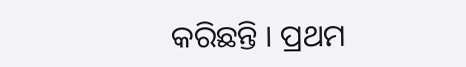କରିଛନ୍ତି । ପ୍ରଥମ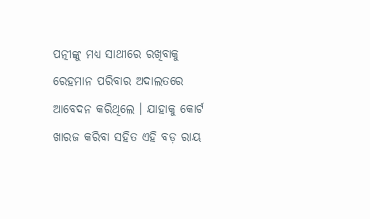ପତ୍ନୀଙ୍କୁ ମଧ୍ୟ ସାଥୀରେ ରଖିବାକୁ ରେହମାନ ପରିବାର ଅଦାଲତରେ ଆବେଦନ କରିଥିଲେ । ଯାହାକୁ କୋର୍ଟ ଖାରଜ କରିବା ସହିତ ଏହି ବଡ଼ ରାୟ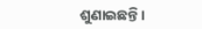ଶୁଣାଇଛନ୍ତି ।